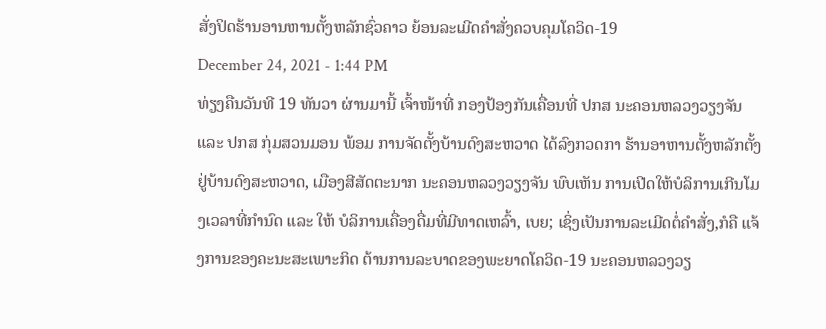ສັ່ງປິດຮ້ານອານຫານຕັ້ງຫລັກຊົ່ວຄາວ ຍ້ອນລະເມີດຄຳສັ່ງຄວບຄຸມໂຄວິດ-19
December 24, 2021 - 1:44 PM
ທ່ຽງຄືນວັນທີ 19 ທັນວາ ຜ່ານມານີ້ ເຈົ້າໜ້າທີ່ ກອງປ້ອງກັນເຄື່ອນທີ່ ປກສ ນະຄອນຫລວງວຽງຈັນແລະ ປກສ ກຸ່ມສວນມອນ ພ້ອມ ການຈັດຕັ້ງບ້ານດົງສະຫວາດ ໄດ້ລົງກວດກາ ຮ້ານອາຫານຕັ້ງຫລັກຕັ້ງຢູ່ບ້ານດົງສະຫວາດ, ເມືອງສີສັດຕະນາກ ນະຄອນຫລວງວຽງຈັນ ພົບເຫັນ ການເປີດໃຫ້ບໍລິການເກີນໂມງເວລາທີ່ກຳນົດ ແລະ ໃຫ້ ບໍລິການເຄື່ອງດື່ມທີ່ມີທາດເຫລົ້າ, ເບຍ; ເຊິ່ງເປັນການລະເມີດຕໍ່ຄໍາສັ່ງ,ກໍຄື ແຈ້ງການຂອງຄະນະສະເພາະກິດ ຕ້ານການລະບາດຂອງພະຍາດໂຄວິດ-19 ນະຄອນຫລວງວຽ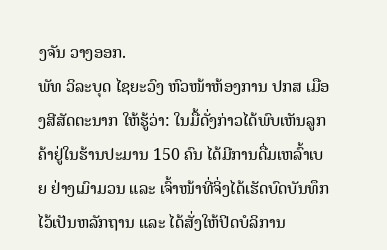ງຈັນ ວາງອອກ.
ພັທ ວິລະບຸດ ໄຊຍະວົງ ຫົວໜ້າຫ້ອງການ ປກສ ເມືອງສີສັດຕະນາກ ໃຫ້ຮູ້ວ່າ: ໃນມື້ດັ່ງກ່າວໄດ້ພົບເຫັນລູກຄ້າຢູ່ໃນຮ້ານປະມານ 150 ຄົນ ໄດ້ມີການດື່ມເຫລົ້າເບຍ ຢ່າງເມົາມວນ ແລະ ເຈົ້າໜ້າທີ່ຈິ່ງໄດ້ເຮັດບົດບັນທຶກໄວ້ເປັນຫລັກຖານ ແລະ ໄດ້ສັ່ງໃຫ້ປິດບໍລິການ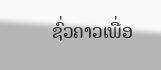ຊົ່ວຄາວເພື່ອ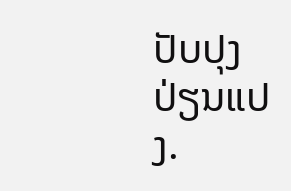ປັບປຸງປ່ຽນແປງ.